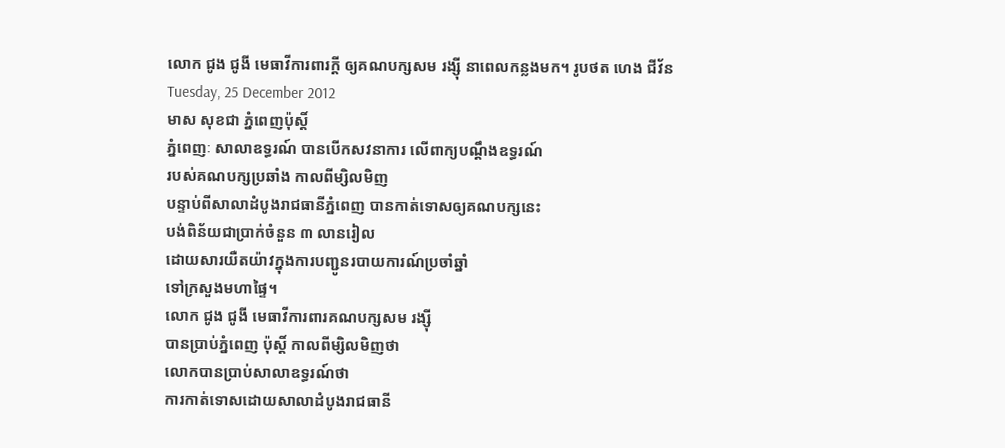លោក ជូង ជូងី មេធាវីការពារក្តី ឲ្យគណបក្សសម រង្ស៊ី នាពេលកន្លងមក។ រូបថត ហេង ជីវ័ន
Tuesday, 25 December 2012
មាស សុខជា ភ្នំពេញប៉ុស្តិ៍
ភ្នំពេញៈ សាលាឧទ្ធរណ៍ បានបើកសវនាការ លើពាក្យបណ្តឹងឧទ្ធរណ៍
របស់គណបក្សប្រឆាំង កាលពីម្សិលមិញ
បន្ទាប់ពីសាលាដំបូងរាជធានីភ្នំពេញ បានកាត់ទោសឲ្យគណបក្សនេះ
បង់ពិន័យជាប្រាក់ចំនួន ៣ លានរៀល
ដោយសារយឺតយ៉ាវក្នុងការបញ្ជូនរបាយការណ៍ប្រចាំឆ្នាំ
ទៅក្រសួងមហាផ្ទៃ។
លោក ជូង ជូងី មេធាវីការពារគណបក្សសម រង្ស៊ី
បានប្រាប់ភ្នំពេញ ប៉ុស្តិ៍ កាលពីម្សិលមិញថា
លោកបានប្រាប់សាលាឧទ្ធរណ៍ថា
ការកាត់ទោសដោយសាលាដំបូងរាជធានី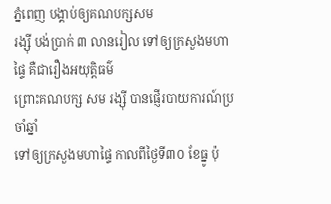ភ្នំពេញ បង្គាប់ឲ្យគណបក្សសម
រង្ស៊ី បង់ប្រាក់ ៣ លានរៀល ទៅឲ្យក្រសួងមហាផ្ទៃ គឺជារឿងអយុតិ្តធម៌
ព្រោះគណបក្ស សម រង្ស៊ី បានផ្ញើរបាយការណ៍ប្រចាំឆ្នាំ
ទៅឲ្យក្រសួងមហាផ្ទៃ កាលពីថ្ងៃទី៣០ ខែធ្នូ ប៉ុ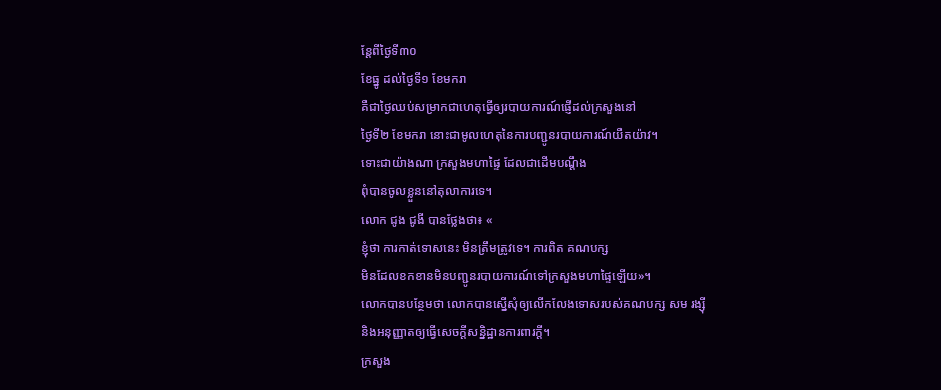ន្តែពីថ្ងៃទី៣០
ខែធ្នូ ដល់ថ្ងៃទី១ ខែមករា
គឺជាថ្ងៃឈប់សម្រាកជាហេតុធ្វើឲ្យរបាយការណ៍ផ្ញើដល់ក្រសួងនៅ
ថ្ងៃទី២ ខែមករា នោះជាមូលហេតុនៃការបញ្ជូនរបាយការណ៍យឺតយ៉ាវ។
ទោះជាយ៉ាងណា ក្រសួងមហាផ្ទៃ ដែលជាដើមបណ្តឹង
ពុំបានចូលខ្លួននៅតុលាការទេ។
លោក ជូង ជូងី បានថ្លែងថា៖ «
ខ្ញុំថា ការកាត់ទោសនេះ មិនត្រឹមត្រូវទេ។ ការពិត គណបក្ស
មិនដែលខកខានមិនបញ្ជូនរបាយការណ៍ទៅក្រសួងមហាផ្ទៃឡើយ»។
លោកបានបន្ថែមថា លោកបានស្នើសុំឲ្យលើកលែងទោសរបស់គណបក្ស សម រង្ស៊ី
និងអនុញ្ញាតឲ្យធ្វើសេចក្តីសន្និដ្ឋានការពារក្តី។
ក្រសួង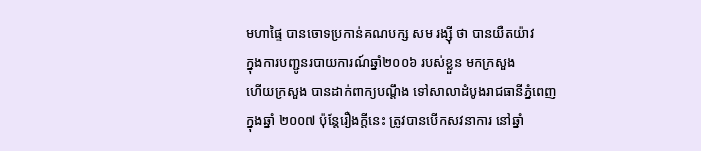មហាផ្ទៃ បានចោទប្រកាន់គណបក្ស សម រង្ស៊ី ថា បានយឺតយ៉ាវ
ក្នុងការបញ្ជូនរបាយការណ៍ឆ្នាំ២០០៦ របស់ខ្លួន មកក្រសួង
ហើយក្រសួង បានដាក់ពាក្យបណ្តឹង ទៅសាលាដំបូងរាជធានីភ្នំពេញ
ក្នុងឆ្នាំ ២០០៧ ប៉ុន្តែរឿងក្តីនេះ ត្រូវបានបើកសវនាការ នៅឆ្នាំ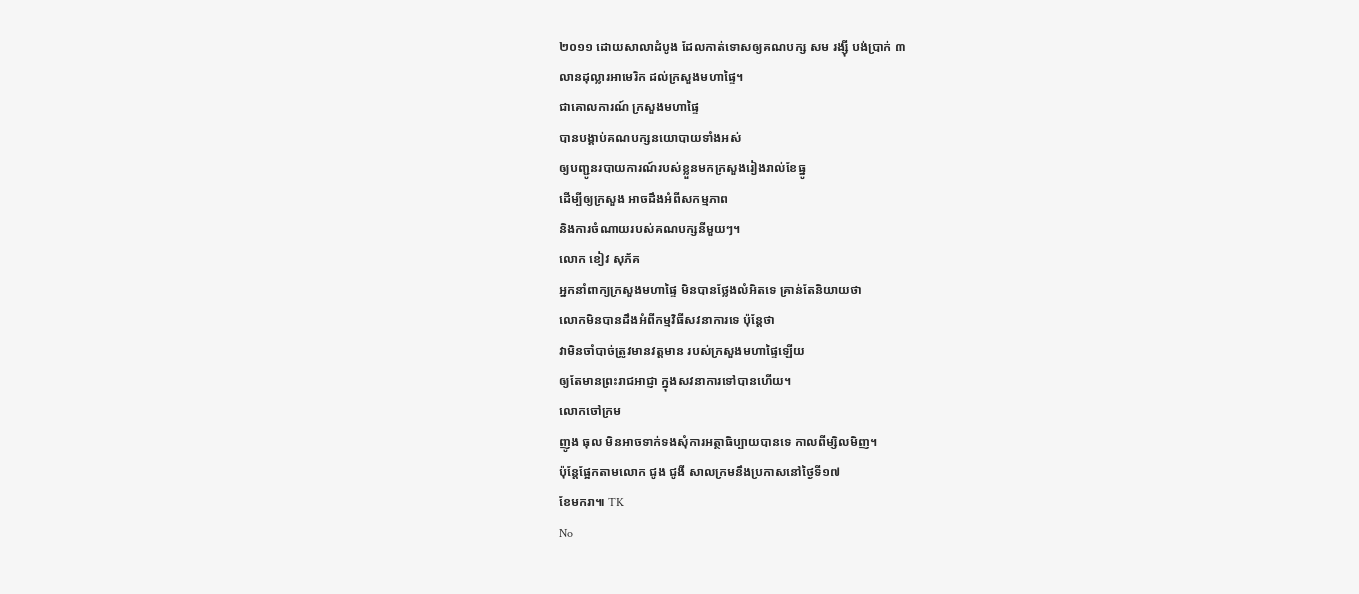២០១១ ដោយសាលាដំបូង ដែលកាត់ទោសឲ្យគណបក្ស សម រង្ស៊ី បង់ប្រាក់ ៣
លានដុល្លារអាមេរិក ដល់ក្រសួងមហាផ្ទៃ។
ជាគោលការណ៍ ក្រសួងមហាផ្ទៃ
បានបង្គាប់គណបក្សនយោបាយទាំងអស់
ឲ្យបញ្ជូនរបាយការណ៍របស់ខ្លួនមកក្រសួងរៀងរាល់ខែធ្នូ
ដើម្បីឲ្យក្រសួង អាចដឹងអំពីសកម្មភាព
និងការចំណាយរបស់គណបក្សនីមួយៗ។
លោក ខៀវ សុភ័គ
អ្នកនាំពាក្យក្រសួងមហាផ្ទៃ មិនបានថ្លែងលំអិតទេ គ្រាន់តែនិយាយថា
លោកមិនបានដឹងអំពីកម្មវិធីសវនាការទេ ប៉ុន្តែថា
វាមិនចាំបាច់ត្រូវមានវត្តមាន របស់ក្រសួងមហាផ្ទៃឡើយ
ឲ្យតែមានព្រះរាជអាជ្ញា ក្នុងសវនាការទៅបានហើយ។
លោកចៅក្រម
ញូង ធុល មិនអាចទាក់ទងសុំការអត្ថាធិប្បាយបានទេ កាលពីម្សិលមិញ។
ប៉ុន្តែផ្អែកតាមលោក ជូង ជូងី សាលក្រមនឹងប្រកាសនៅថ្ងៃទី១៧
ខែមករា៕ TK
No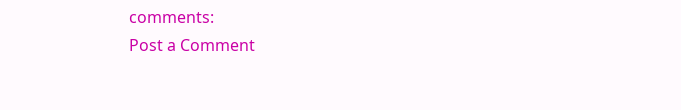comments:
Post a Comment